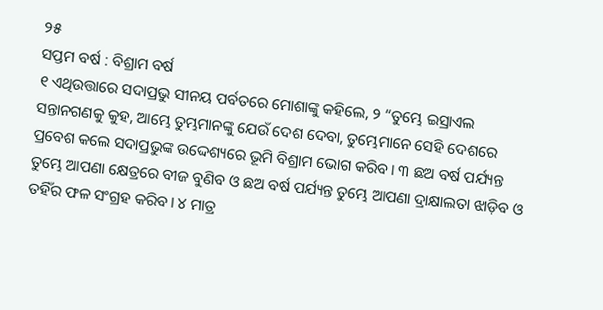୨୫
ସପ୍ତମ ବର୍ଷ : ବିଶ୍ରାମ ବର୍ଷ
୧ ଏଥିଉତ୍ତାରେ ସଦାପ୍ରଭୁ ସୀନୟ ପର୍ବତରେ ମୋଶାଙ୍କୁ କହିଲେ, ୨ “ତୁମ୍ଭେ ଇସ୍ରାଏଲ ସନ୍ତାନଗଣକୁ କୁହ, ଆମ୍ଭେ ତୁମ୍ଭମାନଙ୍କୁ ଯେଉଁ ଦେଶ ଦେବା, ତୁମ୍ଭେମାନେ ସେହି ଦେଶରେ ପ୍ରବେଶ କଲେ ସଦାପ୍ରଭୁଙ୍କ ଉଦ୍ଦେଶ୍ୟରେ ଭୂମି ବିଶ୍ରାମ ଭୋଗ କରିବ। ୩ ଛଅ ବର୍ଷ ପର୍ଯ୍ୟନ୍ତ ତୁମ୍ଭେ ଆପଣା କ୍ଷେତ୍ରରେ ବୀଜ ବୁଣିବ ଓ ଛଅ ବର୍ଷ ପର୍ଯ୍ୟନ୍ତ ତୁମ୍ଭେ ଆପଣା ଦ୍ରାକ୍ଷାଲତା ଝାଡ଼ିବ ଓ ତହିଁର ଫଳ ସଂଗ୍ରହ କରିବ। ୪ ମାତ୍ର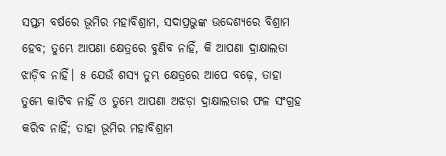ସପ୍ତମ ବର୍ଷରେ ଭୂମିର ମହାବିଶ୍ରାମ, ସଦାପ୍ରଭୁଙ୍କ ଉଦ୍ଦେଶ୍ୟରେ ବିଶ୍ରାମ ହେବ; ତୁମ୍ଭେ ଆପଣା କ୍ଷେତ୍ରରେ ବୁଣିବ ନାହିଁ, କି ଆପଣା ଦ୍ରାକ୍ଷାଲତା ଝାଡ଼ିବ ନାହିଁ। ୫ ଯେଉଁ ଶସ୍ୟ ତୁମ୍ଭ କ୍ଷେତ୍ରରେ ଆପେ ବଢ଼େ, ତାହା ତୁମ୍ଭେ କାଟିବ ନାହିଁ ଓ ତୁମ୍ଭେ ଆପଣା ଅଝଡ଼ା ଦ୍ରାକ୍ଷାଲତାର ଫଳ ସଂଗ୍ରହ କରିବ ନାହିଁ; ତାହା ଭୂମିର ମହାବିଶ୍ରାମ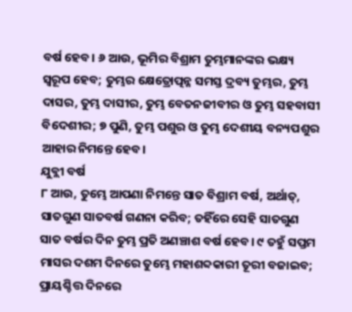ବର୍ଷ ହେବ। ୬ ଆଉ, ଭୂମିର ବିଶ୍ରାମ ତୁମ୍ଭମାନଙ୍କର ଭକ୍ଷ୍ୟ ସ୍ୱରୂପ ହେବ; ତୁମ୍ଭର କ୍ଷେତ୍ରୋତ୍ପନ୍ନ ସମସ୍ତ ଦ୍ରବ୍ୟ ତୁମ୍ଭର, ତୁମ୍ଭ ଦାସର, ତୁମ୍ଭ ଦାସୀର, ତୁମ୍ଭ ବେତନଜୀବୀର ଓ ତୁମ୍ଭ ସହବାସୀ ବିଦେଶୀର; ୭ ପୁଣି, ତୁମ୍ଭ ପଶୁର ଓ ତୁମ୍ଭ ଦେଶୀୟ ବନ୍ୟପଶୁର ଆହାର ନିମନ୍ତେ ହେବ।
ଯୁବ୍ଲୀ ବର୍ଷ
୮ ଆଉ, ତୁମ୍ଭେ ଆପଣା ନିମନ୍ତେ ସାତ ବିଶ୍ରାମ ବର୍ଷ, ଅର୍ଥାତ୍, ସାତଗୁଣ ସାତବର୍ଷ ଗଣନା କରିବ; ତହିଁରେ ସେହି ସାତଗୁଣ ସାତ ବର୍ଷର ଦିନ ତୁମ୍ଭ ପ୍ରତି ଅଣଞ୍ଚାଶ ବର୍ଷ ହେବ। ୯ ତହୁଁ ସପ୍ତମ ମାସର ଦଶମ ଦିନରେ ତୁମ୍ଭେ ମହାଶବ୍ଦକାରୀ ତୂରୀ ବଜାଇବ; ପ୍ରାୟଶ୍ଚିତ୍ତ ଦିନରେ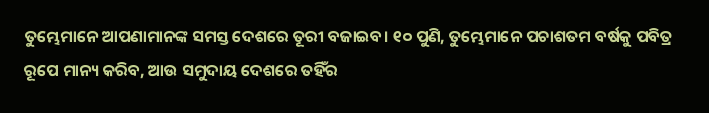ତୁମ୍ଭେମାନେ ଆପଣାମାନଙ୍କ ସମସ୍ତ ଦେଶରେ ତୂରୀ ବଜାଇବ। ୧୦ ପୁଣି, ତୁମ୍ଭେମାନେ ପଚାଶତମ ବର୍ଷକୁ ପବିତ୍ର ରୂପେ ମାନ୍ୟ କରିବ, ଆଉ ସମୁଦାୟ ଦେଶରେ ତହିଁର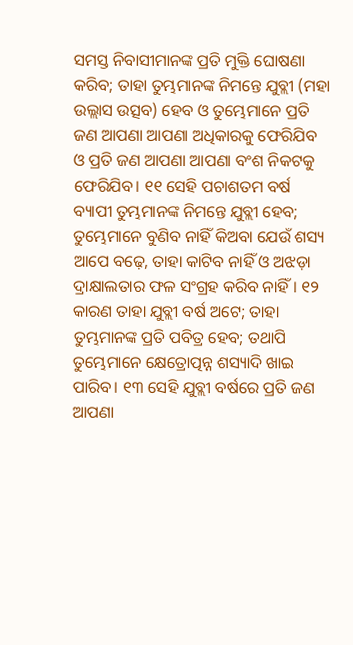ସମସ୍ତ ନିବାସୀମାନଙ୍କ ପ୍ରତି ମୁକ୍ତି ଘୋଷଣା କରିବ; ତାହା ତୁମ୍ଭମାନଙ୍କ ନିମନ୍ତେ ଯୁବ୍ଲୀ (ମହା ଉଲ୍ଲାସ ଉତ୍ସବ) ହେବ ଓ ତୁମ୍ଭେମାନେ ପ୍ରତି ଜଣ ଆପଣା ଆପଣା ଅଧିକାରକୁ ଫେରିଯିବ ଓ ପ୍ରତି ଜଣ ଆପଣା ଆପଣା ବଂଶ ନିକଟକୁ ଫେରିଯିବ। ୧୧ ସେହି ପଚାଶତମ ବର୍ଷ ବ୍ୟାପୀ ତୁମ୍ଭମାନଙ୍କ ନିମନ୍ତେ ଯୁବ୍ଲୀ ହେବ; ତୁମ୍ଭେମାନେ ବୁଣିବ ନାହିଁ କିଅବା ଯେଉଁ ଶସ୍ୟ ଆପେ ବଢ଼େ, ତାହା କାଟିବ ନାହିଁ ଓ ଅଝଡ଼ା ଦ୍ରାକ୍ଷାଲତାର ଫଳ ସଂଗ୍ରହ କରିବ ନାହିଁ। ୧୨ କାରଣ ତାହା ଯୁବ୍ଲୀ ବର୍ଷ ଅଟେ; ତାହା ତୁମ୍ଭମାନଙ୍କ ପ୍ରତି ପବିତ୍ର ହେବ; ତଥାପି ତୁମ୍ଭେମାନେ କ୍ଷେତ୍ରୋତ୍ପନ୍ନ ଶସ୍ୟାଦି ଖାଇ ପାରିବ। ୧୩ ସେହି ଯୁବ୍ଲୀ ବର୍ଷରେ ପ୍ରତି ଜଣ ଆପଣା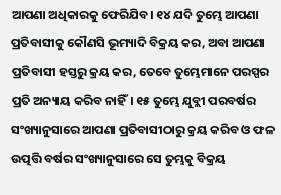ଆପଣା ଅଧିକାରକୁ ଫେରିଯିବ। ୧୪ ଯଦି ତୁମ୍ଭେ ଆପଣା ପ୍ରତିବାସୀକୁ କୌଣସି ଭୂମ୍ୟାଦି ବିକ୍ରୟ କର, ଅବା ଆପଣା ପ୍ରତିବାସୀ ହସ୍ତରୁ କ୍ରୟ କର, ତେବେ ତୁମ୍ଭେମାନେ ପରସ୍ପର ପ୍ରତି ଅନ୍ୟାୟ କରିବ ନାହିଁ। ୧୫ ତୁମ୍ଭେ ଯୁବ୍ଲୀ ପରବର୍ଷର ସଂଖ୍ୟାନୁସାରେ ଆପଣା ପ୍ରତିବାସୀଠାରୁ କ୍ରୟ କରିବ ଓ ଫଳ ଉତ୍ପତ୍ତି ବର୍ଷର ସଂଖ୍ୟାନୁସାରେ ସେ ତୁମ୍ଭକୁ ବିକ୍ରୟ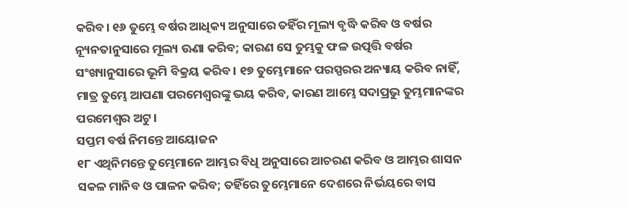କରିବ। ୧୬ ତୁମ୍ଭେ ବର୍ଷର ଆଧିକ୍ୟ ଅନୁସାରେ ତହିଁର ମୂଲ୍ୟ ବୃଦ୍ଧି କରିବ ଓ ବର୍ଷର ନ୍ୟୂନତାନୁସାରେ ମୂଲ୍ୟ ଊଣା କରିବ; କାରଣ ସେ ତୁମ୍ଭକୁ ଫଳ ଉତ୍ପତ୍ତି ବର୍ଷର ସଂଖ୍ୟାନୁସାରେ ଭୂମି ବିକ୍ରୟ କରିବ। ୧୭ ତୁମ୍ଭେମାନେ ପରସ୍ପରର ଅନ୍ୟାୟ କରିବ ନାହିଁ, ମାତ୍ର ତୁମ୍ଭେ ଆପଣା ପରମେଶ୍ୱରଙ୍କୁ ଭୟ କରିବ, କାରଣ ଆମ୍ଭେ ସଦାପ୍ରଭୁ ତୁମ୍ଭମାନଙ୍କର ପରମେଶ୍ୱର ଅଟୁ।
ସପ୍ତମ ବର୍ଷ ନିମନ୍ତେ ଆୟୋଜନ
୧୮ ଏଥିନିମନ୍ତେ ତୁମ୍ଭେମାନେ ଆମ୍ଭର ବିଧି ଅନୁସାରେ ଆଚରଣ କରିବ ଓ ଆମ୍ଭର ଶାସନ ସକଳ ମାନିବ ଓ ପାଳନ କରିବ; ତହିଁରେ ତୁମ୍ଭେମାନେ ଦେଶରେ ନିର୍ଭୟରେ ବାସ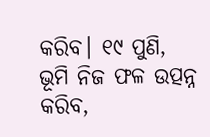କରିବ। ୧୯ ପୁଣି, ଭୂମି ନିଜ ଫଳ ଉତ୍ପନ୍ନ କରିବ,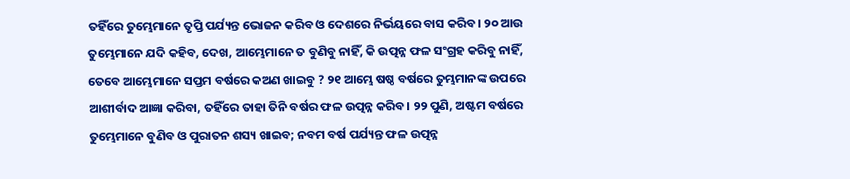ତହିଁରେ ତୁମ୍ଭେମାନେ ତୃପ୍ତି ପର୍ଯ୍ୟନ୍ତ ଭୋଜନ କରିବ ଓ ଦେଶରେ ନିର୍ଭୟରେ ବାସ କରିବ। ୨୦ ଆଉ ତୁମ୍ଭେମାନେ ଯଦି କହିବ, ଦେଖ, ଆମ୍ଭେମାନେ ତ ବୁଣିବୁ ନାହିଁ, କି ଉତ୍ପନ୍ନ ଫଳ ସଂଗ୍ରହ କରିବୁ ନାହିଁ, ତେବେ ଆମ୍ଭେମାନେ ସପ୍ତମ ବର୍ଷରେ କଅଣ ଖାଇବୁ ? ୨୧ ଆମ୍ଭେ ଷଷ୍ଠ ବର୍ଷରେ ତୁମ୍ଭମାନଙ୍କ ଉପରେ ଆଶୀର୍ବାଦ ଆଜ୍ଞା କରିବା, ତହିଁରେ ତାହା ତିନି ବର୍ଷର ଫଳ ଉତ୍ପନ୍ନ କରିବ। ୨୨ ପୁଣି, ଅଷ୍ଟମ ବର୍ଷରେ ତୁମ୍ଭେମାନେ ବୁଣିବ ଓ ପୁରାତନ ଶସ୍ୟ ଖାଇବ; ନବମ ବର୍ଷ ପର୍ଯ୍ୟନ୍ତ ଫଳ ଉତ୍ପନ୍ନ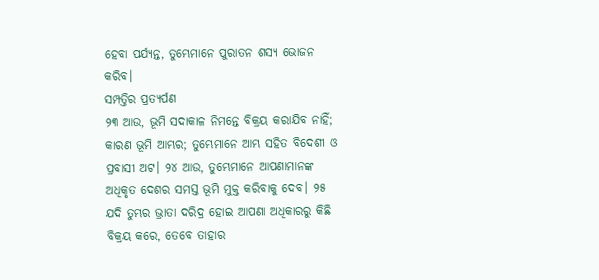ହେବା ପର୍ଯ୍ୟନ୍ତ, ତୁମ୍ଭେମାନେ ପୁରାତନ ଶସ୍ୟ ଭୋଜନ କରିବ।
ସମ୍ପତ୍ତିର ପ୍ରତ୍ୟର୍ପଣ
୨୩ ଆଉ, ଭୂମି ସଦାକାଳ ନିମନ୍ତେ ବିକ୍ରୟ କରାଯିବ ନାହିଁ; କାରଣ ଭୂମି ଆମ୍ଭର; ତୁମ୍ଭେମାନେ ଆମ୍ଭ ସହିତ ବିଦେଶୀ ଓ ପ୍ରବାସୀ ଅଟ। ୨୪ ଆଉ, ତୁମ୍ଭେମାନେ ଆପଣାମାନଙ୍କ ଅଧିକୃତ ଦେଶର ସମସ୍ତ ଭୂମି ମୁକ୍ତ କରିବାକୁ ଦେବ। ୨୫ ଯଦି ତୁମ୍ଭର ଭ୍ରାତା ଦରିଦ୍ର ହୋଇ ଆପଣା ଅଧିକାରରୁ କିଛି ବିକ୍ରୟ କରେ, ତେବେ ତାହାର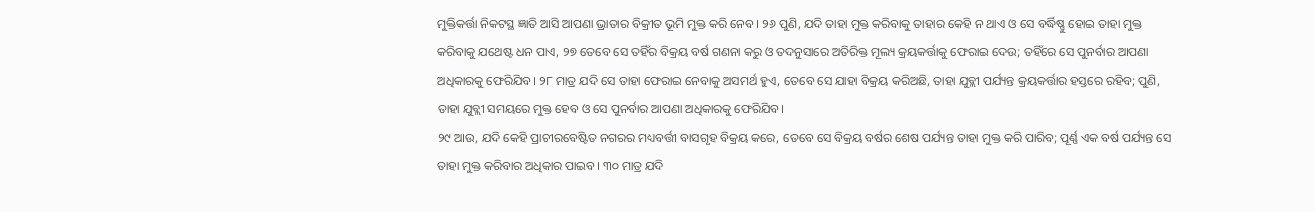ମୁକ୍ତିକର୍ତ୍ତା ନିକଟସ୍ଥ ଜ୍ଞାତି ଆସି ଆପଣା ଭ୍ରାତାର ବିକ୍ରୀତ ଭୂମି ମୁକ୍ତ କରି ନେବ। ୨୬ ପୁଣି, ଯଦି ତାହା ମୁକ୍ତ କରିବାକୁ ତାହାର କେହି ନ ଥାଏ ଓ ସେ ବର୍ଦ୍ଧିଷ୍ଣୁ ହୋଇ ତାହା ମୁକ୍ତ କରିବାକୁ ଯଥେଷ୍ଟ ଧନ ପାଏ, ୨୭ ତେବେ ସେ ତହିଁର ବିକ୍ରୟ ବର୍ଷ ଗଣନା କରୁ ଓ ତଦନୁସାରେ ଅତିରିକ୍ତ ମୂଲ୍ୟ କ୍ରୟକର୍ତ୍ତାକୁ ଫେରାଇ ଦେଉ; ତହିଁରେ ସେ ପୁନର୍ବାର ଆପଣା ଅଧିକାରକୁ ଫେରିଯିବ। ୨୮ ମାତ୍ର ଯଦି ସେ ତାହା ଫେରାଇ ନେବାକୁ ଅସମର୍ଥ ହୁଏ, ତେବେ ସେ ଯାହା ବିକ୍ରୟ କରିଅଛି, ତାହା ଯୁବ୍ଲୀ ପର୍ଯ୍ୟନ୍ତ କ୍ରୟକର୍ତ୍ତାର ହସ୍ତରେ ରହିବ; ପୁଣି, ତାହା ଯୁବ୍ଲୀ ସମୟରେ ମୁକ୍ତ ହେବ ଓ ସେ ପୁନର୍ବାର ଆପଣା ଅଧିକାରକୁ ଫେରିଯିବ।
୨୯ ଆଉ, ଯଦି କେହି ପ୍ରାଚୀରବେଷ୍ଟିତ ନଗରର ମଧ୍ୟବର୍ତ୍ତୀ ବାସଗୃହ ବିକ୍ରୟ କରେ, ତେବେ ସେ ବିକ୍ରୟ ବର୍ଷର ଶେଷ ପର୍ଯ୍ୟନ୍ତ ତାହା ମୁକ୍ତ କରି ପାରିବ; ପୂର୍ଣ୍ଣ ଏକ ବର୍ଷ ପର୍ଯ୍ୟନ୍ତ ସେ ତାହା ମୁକ୍ତ କରିବାର ଅଧିକାର ପାଇବ। ୩୦ ମାତ୍ର ଯଦି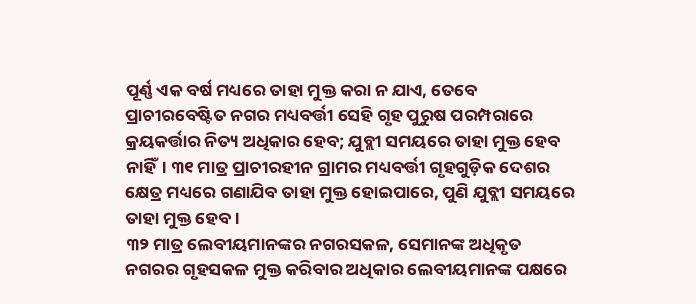ପୂର୍ଣ୍ଣ ଏକ ବର୍ଷ ମଧ୍ୟରେ ତାହା ମୁକ୍ତ କରା ନ ଯାଏ, ତେବେ ପ୍ରାଚୀରବେଷ୍ଟିତ ନଗର ମଧ୍ୟବର୍ତ୍ତୀ ସେହି ଗୃହ ପୁରୁଷ ପରମ୍ପରାରେ କ୍ରୟକର୍ତ୍ତାର ନିତ୍ୟ ଅଧିକାର ହେବ; ଯୁବ୍ଲୀ ସମୟରେ ତାହା ମୁକ୍ତ ହେବ ନାହିଁ। ୩୧ ମାତ୍ର ପ୍ରାଚୀରହୀନ ଗ୍ରାମର ମଧ୍ୟବର୍ତ୍ତୀ ଗୃହଗୁଡ଼ିକ ଦେଶର କ୍ଷେତ୍ର ମଧ୍ୟରେ ଗଣାଯିବ ତାହା ମୁକ୍ତ ହୋଇପାରେ, ପୁଣି ଯୁବ୍ଲୀ ସମୟରେ ତାହା ମୁକ୍ତ ହେବ।
୩୨ ମାତ୍ର ଲେବୀୟମାନଙ୍କର ନଗରସକଳ, ସେମାନଙ୍କ ଅଧିକୃତ ନଗରର ଗୃହସକଳ ମୁକ୍ତ କରିବାର ଅଧିକାର ଲେବୀୟମାନଙ୍କ ପକ୍ଷରେ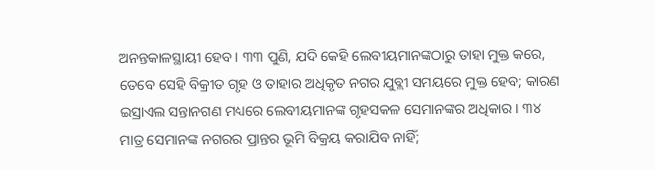ଅନନ୍ତକାଳସ୍ଥାୟୀ ହେବ। ୩୩ ପୁଣି, ଯଦି କେହି ଲେବୀୟମାନଙ୍କଠାରୁ ତାହା ମୁକ୍ତ କରେ, ତେବେ ସେହି ବିକ୍ରୀତ ଗୃହ ଓ ତାହାର ଅଧିକୃତ ନଗର ଯୁବ୍ଲୀ ସମୟରେ ମୁକ୍ତ ହେବ; କାରଣ ଇସ୍ରାଏଲ ସନ୍ତାନଗଣ ମଧ୍ୟରେ ଲେବୀୟମାନଙ୍କ ଗୃହସକଳ ସେମାନଙ୍କର ଅଧିକାର। ୩୪ ମାତ୍ର ସେମାନଙ୍କ ନଗରର ପ୍ରାନ୍ତର ଭୂମି ବିକ୍ରୟ କରାଯିବ ନାହିଁ;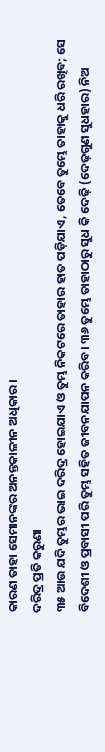କାରଣ ତାହା ସେମାନଙ୍କର ଅନନ୍ତକାଳୀନ ଅଧିକାର।
ଦରିଦ୍ର ପ୍ରତି କରୁଣା
୩୫ ଆଉ ଯଦି ତୁମ୍ଭର ଭାଇ ଦରିଦ୍ର ହୋଇଯାଏ ଓ ତୁମ୍ଭ ନିକଟରେ ତାହାର ହାତ ପଡ଼ିଯାଏ, ତେବେ ତୁମ୍ଭେ ତାହାକୁ ଧରି ରଖିବ; ସେ ବିଦେଶୀ ଓ ପ୍ରବାସୀ ପରି ତୁମ୍ଭ ସହିତ ଜୀବନଯାପନ କରିବ। ୩୬ ତୁମ୍ଭେ ତାହାଠାରୁ ସୁଧ କି ଦେଢ଼ି (ଦେଢ଼ଗୁଣ ସୁଧହାର) ନିଅ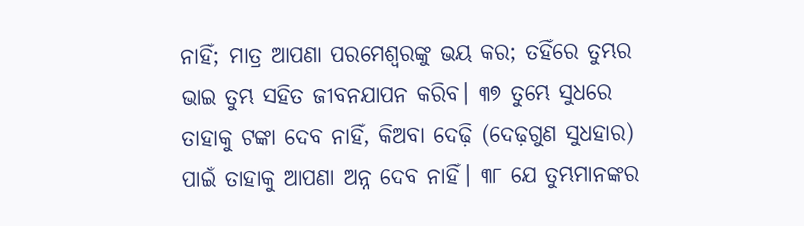ନାହିଁ; ମାତ୍ର ଆପଣା ପରମେଶ୍ୱରଙ୍କୁ ଭୟ କର; ତହିଁରେ ତୁମ୍ଭର ଭାଇ ତୁମ୍ଭ ସହିତ ଜୀବନଯାପନ କରିବ। ୩୭ ତୁମ୍ଭେ ସୁଧରେ ତାହାକୁ ଟଙ୍କା ଦେବ ନାହିଁ, କିଅବା ଦେଢ଼ି (ଦେଢ଼ଗୁଣ ସୁଧହାର) ପାଇଁ ତାହାକୁ ଆପଣା ଅନ୍ନ ଦେବ ନାହିଁ। ୩୮ ଯେ ତୁମ୍ଭମାନଙ୍କର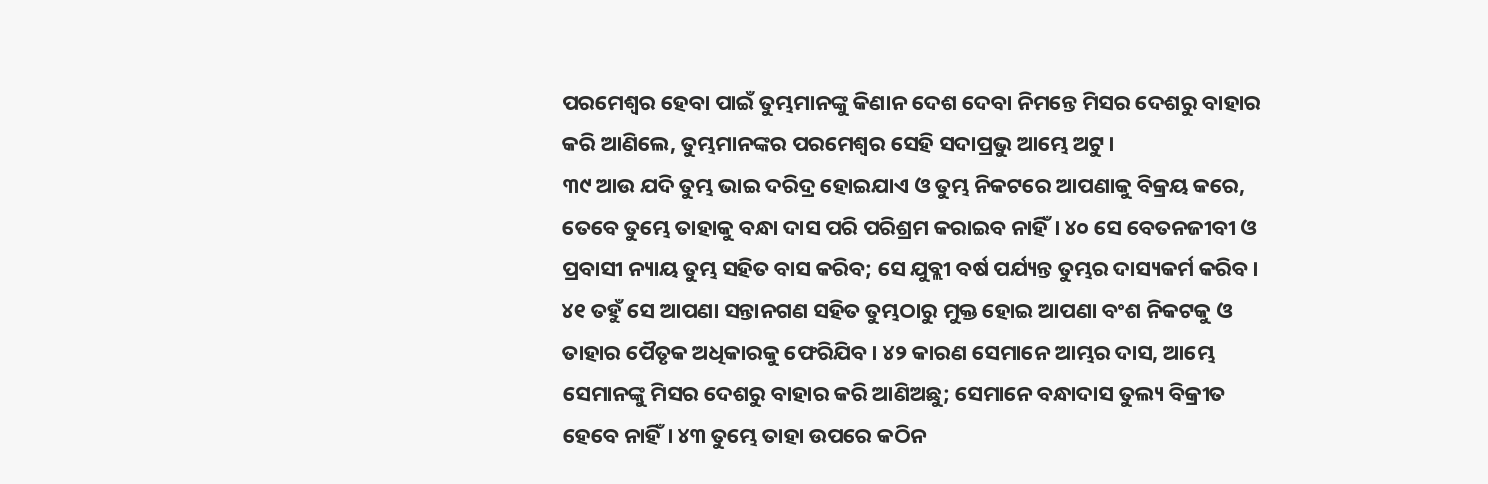ପରମେଶ୍ୱର ହେବା ପାଇଁ ତୁମ୍ଭମାନଙ୍କୁ କିଣାନ ଦେଶ ଦେବା ନିମନ୍ତେ ମିସର ଦେଶରୁ ବାହାର କରି ଆଣିଲେ, ତୁମ୍ଭମାନଙ୍କର ପରମେଶ୍ୱର ସେହି ସଦାପ୍ରଭୁ ଆମ୍ଭେ ଅଟୁ।
୩୯ ଆଉ ଯଦି ତୁମ୍ଭ ଭାଇ ଦରିଦ୍ର ହୋଇଯାଏ ଓ ତୁମ୍ଭ ନିକଟରେ ଆପଣାକୁ ବିକ୍ରୟ କରେ, ତେବେ ତୁମ୍ଭେ ତାହାକୁ ବନ୍ଧା ଦାସ ପରି ପରିଶ୍ରମ କରାଇବ ନାହିଁ। ୪୦ ସେ ବେତନଜୀବୀ ଓ ପ୍ରବାସୀ ନ୍ୟାୟ ତୁମ୍ଭ ସହିତ ବାସ କରିବ; ସେ ଯୁବ୍ଲୀ ବର୍ଷ ପର୍ଯ୍ୟନ୍ତ ତୁମ୍ଭର ଦାସ୍ୟକର୍ମ କରିବ। ୪୧ ତହୁଁ ସେ ଆପଣା ସନ୍ତାନଗଣ ସହିତ ତୁମ୍ଭଠାରୁ ମୁକ୍ତ ହୋଇ ଆପଣା ବଂଶ ନିକଟକୁ ଓ ତାହାର ପୈତୃକ ଅଧିକାରକୁ ଫେରିଯିବ। ୪୨ କାରଣ ସେମାନେ ଆମ୍ଭର ଦାସ, ଆମ୍ଭେ ସେମାନଙ୍କୁ ମିସର ଦେଶରୁ ବାହାର କରି ଆଣିଅଛୁ; ସେମାନେ ବନ୍ଧାଦାସ ତୁଲ୍ୟ ବିକ୍ରୀତ ହେବେ ନାହିଁ। ୪୩ ତୁମ୍ଭେ ତାହା ଉପରେ କଠିନ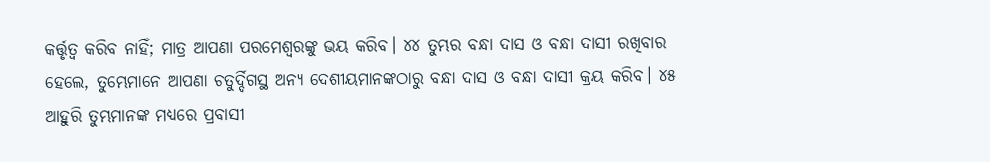କର୍ତ୍ତୃତ୍ୱ କରିବ ନାହିଁ; ମାତ୍ର ଆପଣା ପରମେଶ୍ୱରଙ୍କୁ ଭୟ କରିବ। ୪୪ ତୁମ୍ଭର ବନ୍ଧା ଦାସ ଓ ବନ୍ଧା ଦାସୀ ରଖିବାର ହେଲେ, ତୁମ୍ଭେମାନେ ଆପଣା ଚତୁର୍ଦ୍ଦିଗସ୍ଥ ଅନ୍ୟ ଦେଶୀୟମାନଙ୍କଠାରୁ ବନ୍ଧା ଦାସ ଓ ବନ୍ଧା ଦାସୀ କ୍ରୟ କରିବ। ୪୫ ଆହୁରି ତୁମ୍ଭମାନଙ୍କ ମଧ୍ୟରେ ପ୍ରବାସୀ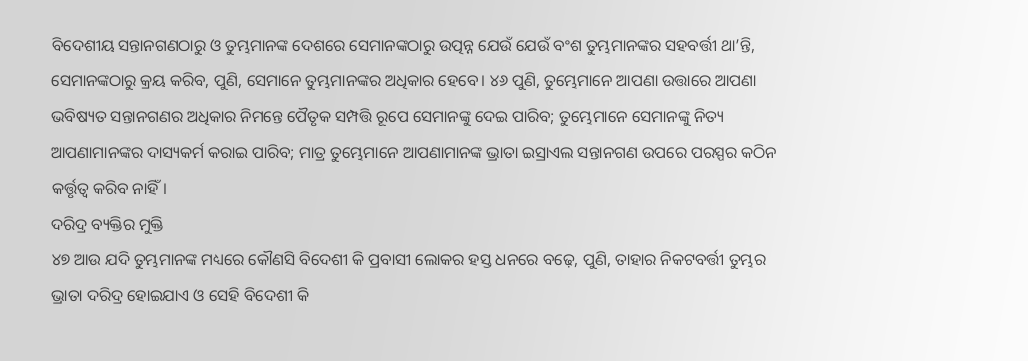ବିଦେଶୀୟ ସନ୍ତାନଗଣଠାରୁ ଓ ତୁମ୍ଭମାନଙ୍କ ଦେଶରେ ସେମାନଙ୍କଠାରୁ ଉତ୍ପନ୍ନ ଯେଉଁ ଯେଉଁ ବଂଶ ତୁମ୍ଭମାନଙ୍କର ସହବର୍ତ୍ତୀ ଥା’ନ୍ତି, ସେମାନଙ୍କଠାରୁ କ୍ରୟ କରିବ, ପୁଣି, ସେମାନେ ତୁମ୍ଭମାନଙ୍କର ଅଧିକାର ହେବେ। ୪୬ ପୁଣି, ତୁମ୍ଭେମାନେ ଆପଣା ଉତ୍ତାରେ ଆପଣା ଭବିଷ୍ୟତ ସନ୍ତାନଗଣର ଅଧିକାର ନିମନ୍ତେ ପୈତୃକ ସମ୍ପତ୍ତି ରୂପେ ସେମାନଙ୍କୁ ଦେଇ ପାରିବ; ତୁମ୍ଭେମାନେ ସେମାନଙ୍କୁ ନିତ୍ୟ ଆପଣାମାନଙ୍କର ଦାସ୍ୟକର୍ମ କରାଇ ପାରିବ; ମାତ୍ର ତୁମ୍ଭେମାନେ ଆପଣାମାନଙ୍କ ଭ୍ରାତା ଇସ୍ରାଏଲ ସନ୍ତାନଗଣ ଉପରେ ପରସ୍ପର କଠିନ କର୍ତ୍ତୃତ୍ୱ କରିବ ନାହିଁ।
ଦରିଦ୍ର ବ୍ୟକ୍ତିର ମୁକ୍ତି
୪୭ ଆଉ ଯଦି ତୁମ୍ଭମାନଙ୍କ ମଧ୍ୟରେ କୌଣସି ବିଦେଶୀ କି ପ୍ରବାସୀ ଲୋକର ହସ୍ତ ଧନରେ ବଢ଼େ, ପୁଣି, ତାହାର ନିକଟବର୍ତ୍ତୀ ତୁମ୍ଭର ଭ୍ରାତା ଦରିଦ୍ର ହୋଇଯାଏ ଓ ସେହି ବିଦେଶୀ କି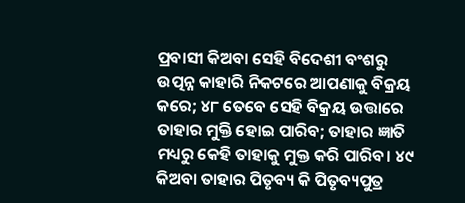ପ୍ରବାସୀ କିଅବା ସେହି ବିଦେଶୀ ବଂଶରୁ ଉତ୍ପନ୍ନ କାହାରି ନିକଟରେ ଆପଣାକୁ ବିକ୍ରୟ କରେ; ୪୮ ତେବେ ସେହି ବିକ୍ରୟ ଉତ୍ତାରେ ତାହାର ମୁକ୍ତି ହୋଇ ପାରିବ; ତାହାର ଜ୍ଞାତି ମଧ୍ୟରୁ କେହି ତାହାକୁ ମୁକ୍ତ କରି ପାରିବ। ୪୯ କିଅବା ତାହାର ପିତୃବ୍ୟ କି ପିତୃବ୍ୟପୁତ୍ର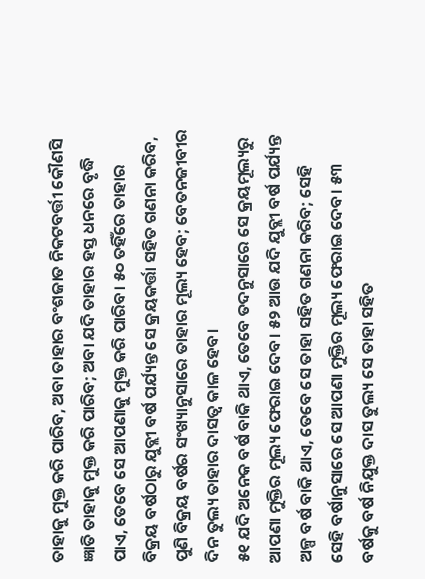ତାହାକୁ ମୁକ୍ତ କରି ପାରିବ, ଅବା ତାହାର ବଂଶଜାତ ନିକଟବର୍ତ୍ତୀ କୌଣସି ଜ୍ଞାତି ତାହାକୁ ମୁକ୍ତ କରି ପାରିବ; ଅବା ଯଦି ତାହାର ହସ୍ତ ଧନରେ ବୃଦ୍ଧି ପାଏ, ତେବେ ସେ ଆପଣାକୁ ମୁକ୍ତ କରି ପାରିବ। ୫୦ ତହିଁରେ ତାହାର ବିକ୍ରୟ ବର୍ଷଠାରୁ ଯୁବ୍ଲୀ ବର୍ଷ ପର୍ଯ୍ୟନ୍ତ ସେ କ୍ରୟକର୍ତ୍ତା ସହିତ ଗଣନା କରିବ, ପୁଣି ବିକ୍ରୟ ବର୍ଷର ସଂଖ୍ୟାନୁସାରେ ତାହାର ମୂଲ୍ୟ ହେବ; ବେତନଜୀବୀର ଦିନ ତୁଲ୍ୟ ତାହାର ଦାସତ୍ୱ କାଳ ହେବ।
୫୧ ଯଦି ଅନେକ ବର୍ଷ ବାକି ଥାଏ, ତେବେ ତଦନୁସାରେ ସେ କ୍ରୟମୂଲ୍ୟରୁ ଆପଣା ମୁକ୍ତିର ମୂଲ୍ୟ ଫେରାଇ ଦେବ। ୫୨ ଆଉ ଯଦି ଯୁବ୍ଲୀ ବର୍ଷ ପର୍ଯ୍ୟନ୍ତ ଅଳ୍ପ ବର୍ଷ ବାକି ଥାଏ, ତେବେ ସେ ତାହା ସହିତ ଗଣନା କରିବ; ସେହି ସେହି ବର୍ଷାନୁସାରେ ସେ ଆପଣା ମୁକ୍ତିର ମୂଲ୍ୟ ଫେରାଇ ଦେବ। ୫୩ ବର୍ଷକୁ ବର୍ଷ ନିଯୁକ୍ତ ଦାସ ତୁଲ୍ୟ ସେ ତାହା ସହିତ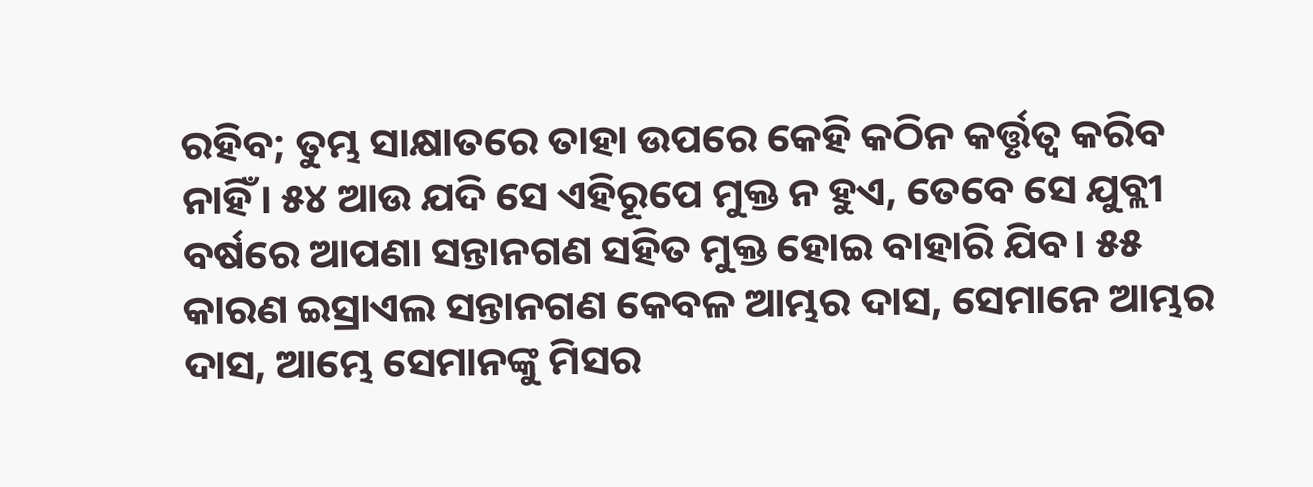ରହିବ; ତୁମ୍ଭ ସାକ୍ଷାତରେ ତାହା ଉପରେ କେହି କଠିନ କର୍ତ୍ତୃତ୍ୱ କରିବ ନାହିଁ। ୫୪ ଆଉ ଯଦି ସେ ଏହିରୂପେ ମୁକ୍ତ ନ ହୁଏ, ତେବେ ସେ ଯୁବ୍ଲୀ ବର୍ଷରେ ଆପଣା ସନ୍ତାନଗଣ ସହିତ ମୁକ୍ତ ହୋଇ ବାହାରି ଯିବ। ୫୫ କାରଣ ଇସ୍ରାଏଲ ସନ୍ତାନଗଣ କେବଳ ଆମ୍ଭର ଦାସ, ସେମାନେ ଆମ୍ଭର ଦାସ, ଆମ୍ଭେ ସେମାନଙ୍କୁ ମିସର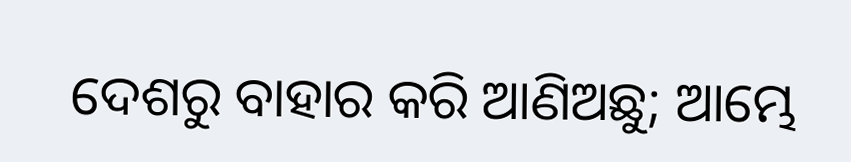ଦେଶରୁ ବାହାର କରି ଆଣିଅଛୁ; ଆମ୍ଭେ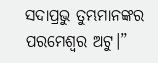ସଦାପ୍ରଭୁ ତୁମ୍ଭମାନଙ୍କର ପରମେଶ୍ୱର ଅଟୁ।”